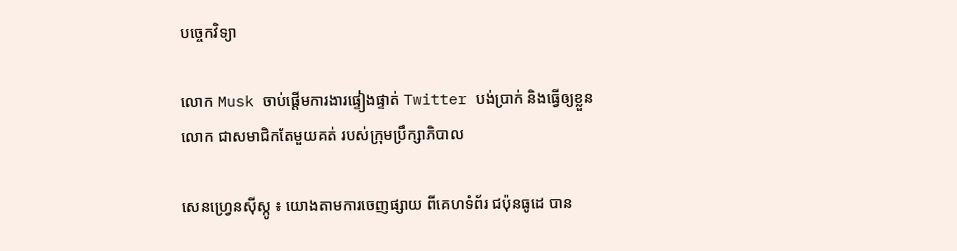បច្ចេកវិទ្យា

លោក Musk ចាប់ផើ្តមការងារផ្ទៀងផ្ទាត់ Twitter បង់ប្រាក់ និងធ្វើឲ្យខ្លួនលោក ជាសមាជិកតែមួយគត់ របស់ក្រុមប្រឹក្សាភិបាល

សេនហ្វ្រេនស៊ីស្កូ ៖ យោងតាមការចេញផ្សាយ ពីគេហទំព័រ ជប៉ុនធូដេ បាន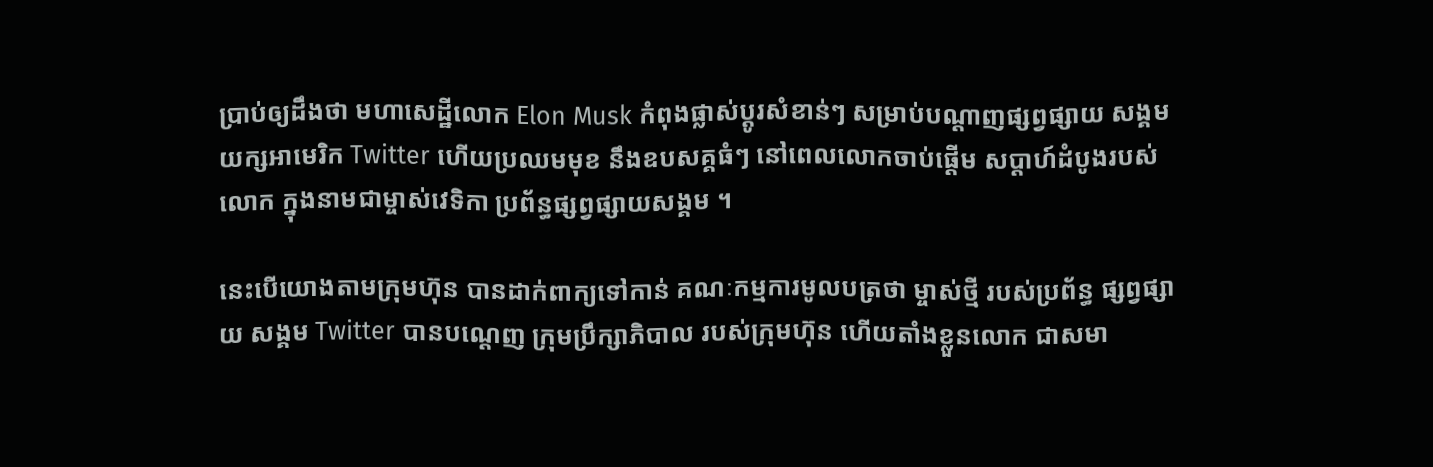ប្រាប់ឲ្យដឹងថា មហាសេដ្ឋីលោក Elon Musk កំពុងផ្លាស់ប្តូរសំខាន់ៗ សម្រាប់បណ្តាញផ្សព្វផ្សាយ សង្គមយក្សអាមេរិក Twitter ហើយប្រឈមមុខ នឹងឧបសគ្គធំៗ នៅពេលលោកចាប់ផ្តើម សប្តាហ៍ដំបូងរបស់លោក ក្នុងនាមជាម្ចាស់វេទិកា ប្រព័ន្ធផ្សព្វផ្សាយសង្គម ។

នេះបើយោងតាមក្រុមហ៊ុន បានដាក់ពាក្យទៅកាន់ គណៈកម្មការមូលបត្រថា ម្ចាស់ថ្មី របស់ប្រព័ន្ធ ផ្សព្វផ្សាយ សង្គម Twitter បានបណ្តេញ ក្រុមប្រឹក្សាភិបាល របស់ក្រុមហ៊ុន ហើយតាំងខ្លួនលោក ជាសមា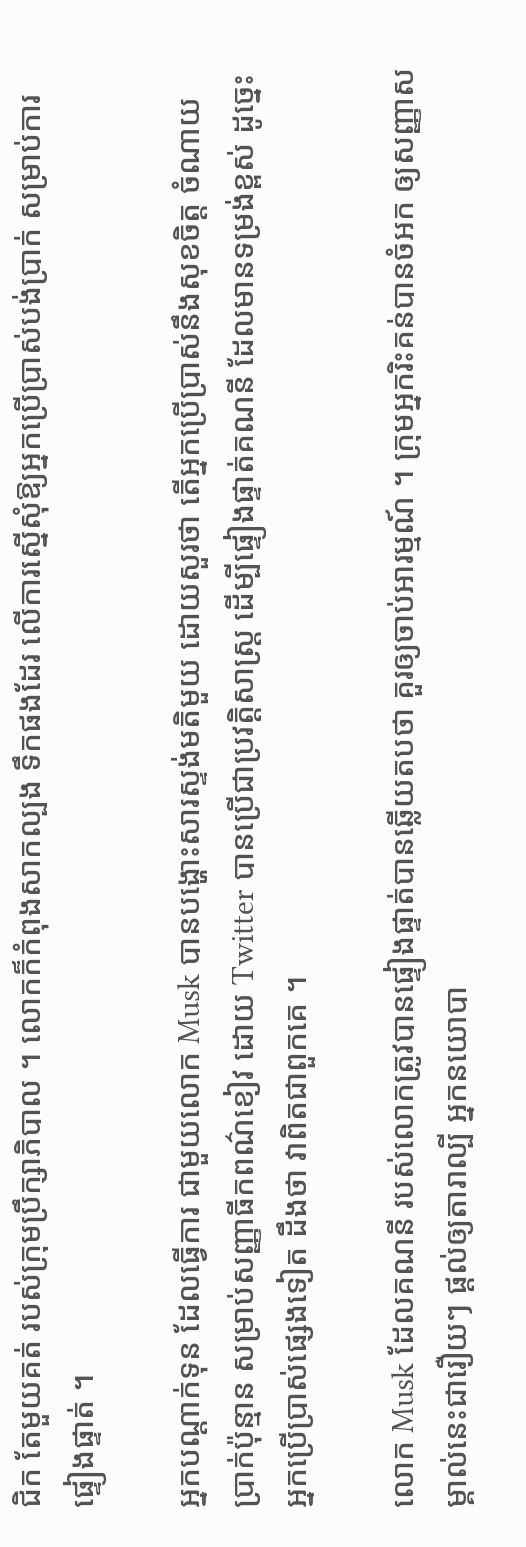ជិក តែមួយគត់ របស់ក្រុមប្រឹក្សាភិបាល ។ លោកក៏កំពុងសាកល្បង ទឹកផងដែរ លើការស្នើសុំឱ្យអ្នកប្រើប្រាស់បង់ប្រាក់ សម្រាប់ការផ្ទៀងផ្ទាត់ ។

អ្នកបណ្តាក់ទុន ដែលធ្វើការ ជាមួយលោក Musk បានបង្ហោះសារស្ទង់មតិមួយ ដោយសួរថា តើអ្នកប្រើប្រាស់នឹងសុខចិត្ត ចំណាយប្រាក់ប៉ុន្មាន សម្រាប់សញ្ញាធីកពណ៌ខៀវ ដោយ Twitter បានប្រើជាប្រវត្តិសាស្ត្រ ដើម្បីផ្ទៀងផ្ទាត់គណនី ដែលមានទម្រង់ខ្ពស់ ដូច្នេះអ្នកប្រើប្រាស់ផ្សេងទៀត ដឹងថា វាពិតជាពួកគេ ។

លោក Musk ដែលគណនី របស់លោកត្រូវបានផ្ទៀងផ្ទាត់បានឆ្លើយតបថា គួរឲ្យចាប់អារម្មណ៍ ។ ក្រុមអ្នករិះគន់បានចំអក ឲ្យសញ្ញាសម្គាល់នេះជារឿយៗ ផ្តល់ឲ្យតារាល្បី អ្នកនយោបា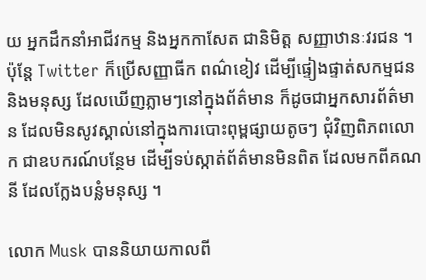យ អ្នកដឹកនាំអាជីវកម្ម និងអ្នកកាសែត ជានិមិត្ត សញ្ញាឋានៈវរជន ។
ប៉ុន្តែ Twitter ក៏ប្រើសញ្ញាធីក ពណ៌ខៀវ ដើម្បីផ្ទៀងផ្ទាត់សកម្មជន និងមនុស្ស ដែលឃើញភ្លាមៗនៅក្នុងព័ត៌មាន ក៏ដូចជាអ្នកសារព័ត៌មាន ដែលមិនសូវស្គាល់នៅក្នុងការបោះពុម្ពផ្សាយតូចៗ ជុំវិញពិភពលោក ជាឧបករណ៍បន្ថែម ដើម្បីទប់ស្កាត់ព័ត៌មានមិនពិត ដែលមកពីគណនី ដែលក្លែងបន្លំមនុស្ស ។

លោក Musk បាននិយាយកាលពី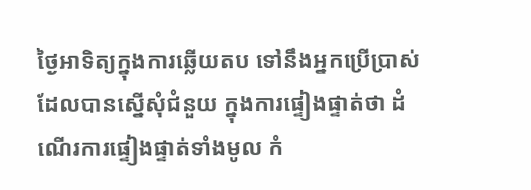ថ្ងៃអាទិត្យក្នុងការឆ្លើយតប ទៅនឹងអ្នកប្រើប្រាស់ដែលបានស្នើសុំជំនួយ ក្នុងការផ្ទៀងផ្ទាត់ថា ដំណើរការផ្ទៀងផ្ទាត់ទាំងមូល កំ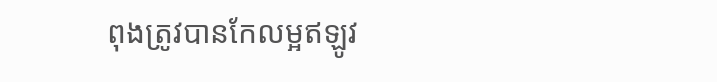ពុងត្រូវបានកែលម្អឥឡូវ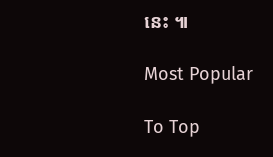នេះ ៕

Most Popular

To Top